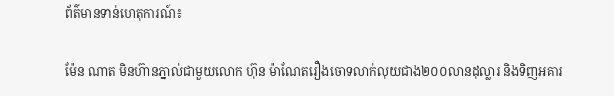ព័ត៌មានទាន់ហេតុការណ៍៖

ម៉ែន ណាត មិនហ៊ានភ្នាល់ជាមួយលោក ហ៊ុន ម៉ាណែតរឿងចោទលាក់លុយជាង២០០លានដុល្លារ និងទិញអគារ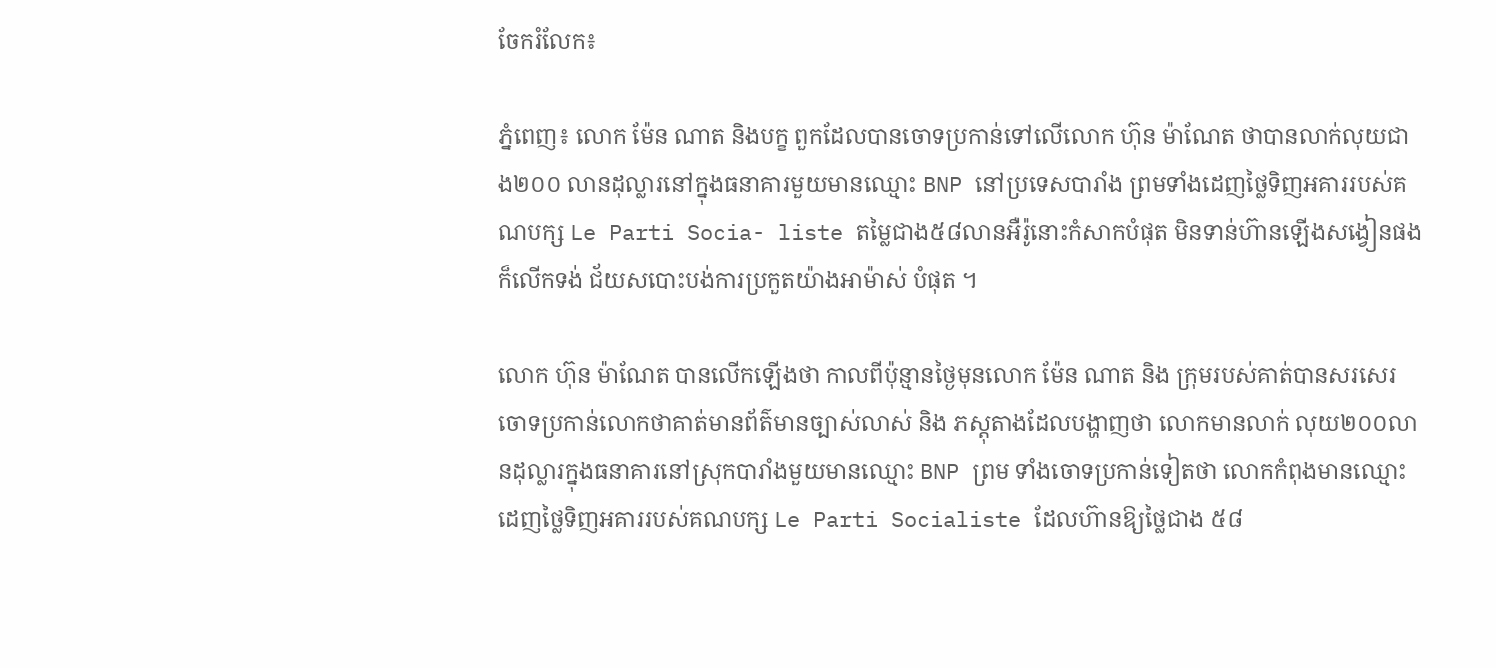ចែករំលែក៖

ភ្នំពេញ៖ លោក ម៉ែន ណាត និងបក្ខ ពួកដែលបានចោទប្រកាន់ទៅលើលោក ហ៊ុន ម៉ាណែត ថាបានលាក់លុយជាង២០០ លានដុល្លារនៅក្នុងធនាគារមួយមានឈ្មោះ BNP នៅប្រទេសបារាំង ព្រមទាំងដេញថ្លៃទិញអគាររបស់គណបក្ស Le Parti Socia- liste តម្លៃជាង៥៨លានអឺរ៉ូនោះកំសាកបំផុត មិនទាន់ហ៊ានឡើងសង្វៀនផងក៏លើកទង់ ជ័យសបោះបង់ការប្រកួតយ៉ាងអាម៉ាស់ បំផុត ។

លោក ហ៊ុន ម៉ាណែត បានលើកឡើងថា កាលពីប៉ុន្មានថ្ងៃមុនលោក ម៉ែន ណាត និង ក្រុមរបស់គាត់បានសរសេរចោទប្រកាន់លោកថាគាត់មានព័ត៌មានច្បាស់លាស់ និង ភស្តុតាងដែលបង្ហាញថា លោកមានលាក់ លុយ២០០លានដុល្លារក្នុងធនាគារនៅស្រុកបារាំងមួយមានឈ្មោះ BNP ព្រម ទាំងចោទប្រកាន់ទៀតថា លោកកំពុងមានឈ្មោះដេញថ្លៃទិញអគាររបស់គណបក្ស Le Parti Socialiste ដែលហ៊ានឱ្យថ្លៃជាង ៥៨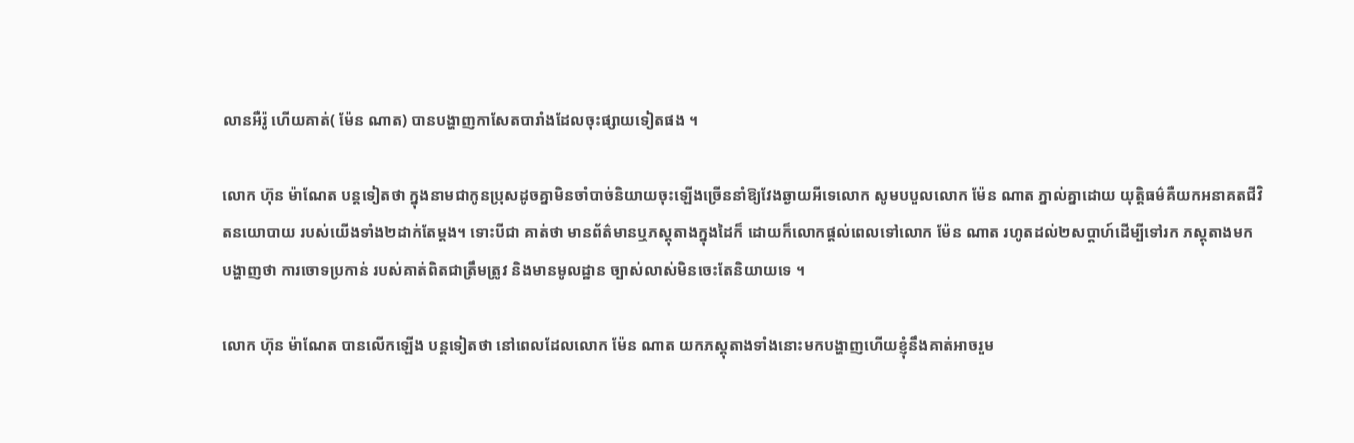លានអឺរ៉ូ ហើយគាត់( ម៉ែន ណាត) បានបង្ហាញកាសែតបារាំងដែលចុះផ្សាយទៀតផង ។

លោក ហ៊ុន ម៉ាណែត បន្តទៀតថា ក្នុងនាមជាកូនប្រុសដូចគ្នាមិនចាំបាច់និយាយចុះឡើងច្រើននាំឱ្យវែងឆ្ងាយអីទេលោក សូមបបួលលោក ម៉ែន ណាត ភ្នាល់គ្នាដោយ យុត្តិធម៌គឺយកអនាគតជីវិតនយោបាយ របស់យើងទាំង២ដាក់តែម្តង។ ទោះបីជា គាត់ថា មានព័ត៌មានឬភស្តុតាងក្នុងដៃក៏ ដោយក៏លោកផ្តល់ពេលទៅលោក ម៉ែន ណាត រហូតដល់២សប្តាហ៍ដើម្បីទៅរក ភស្តុតាងមកបង្ហាញថា ការចោទប្រកាន់ របស់គាត់ពិតជាត្រឹមត្រូវ និងមានមូលដ្ឋាន ច្បាស់លាស់មិនចេះតែនិយាយទេ ។

លោក ហ៊ុន ម៉ាណែត បានលើកឡើង បន្តទៀតថា នៅពេលដែលលោក ម៉ែន ណាត យកភស្តុតាងទាំងនោះមកបង្ហាញហើយខ្ញុំនឹងគាត់អាចរួម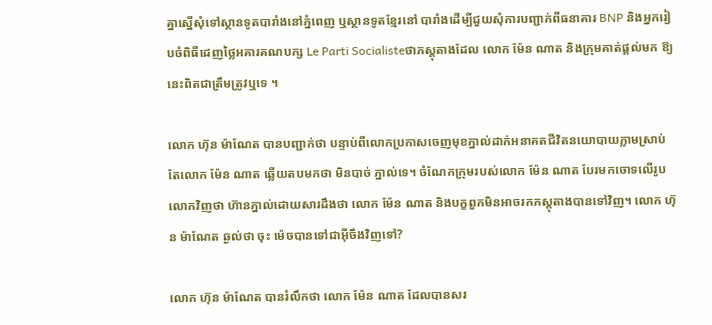គ្នាស្នើសុំទៅស្ថានទូតបារាំងនៅភ្នំពេញ ឬស្ថានទូតខ្មែរនៅ បារាំងដើម្បីជួយសុំការបញ្ជាក់ពីធនាគារ BNP និងអ្នករៀបចំពិធីដេញថ្លៃអគារគណបក្ស Le Parti Socialisteថាភស្តុតាងដែល លោក ម៉ែន ណាត និងក្រុមគាត់ផ្តល់មក ឱ្យនេះពិតជាត្រឹមត្រូវឬទេ ។

លោក ហ៊ុន ម៉ាណែត បានបញ្ជាក់ថា បន្ទាប់ពីលោកប្រកាសចេញមុខភ្នាល់ដាក់អនាគតជីវិតនយោបាយភ្លាមស្រាប់តែលោក ម៉ែន ណាត ឆ្លើយតបមកថា មិនបាច់ ភ្នាល់ទេ។ ចំណែកក្រុមរបស់លោក ម៉ែន ណាត បែរមកចោទលើរូបលោកវិញថា ហ៊ានភ្នាល់ដោយសារដឹងថា លោក ម៉ែន ណាត និងបក្ខពួកមិនអាចរកភស្តុតាងបានទៅវិញ។ លោក ហ៊ុន ម៉ាណែត ឆ្ងល់ថា ចុះ ម៉េចបានទៅជាអ៊ីចឹងវិញទៅ?

លោក ហ៊ុន ម៉ាណែត បានរំលឹកថា លោក ម៉ែន ណាត ដែលបានសរ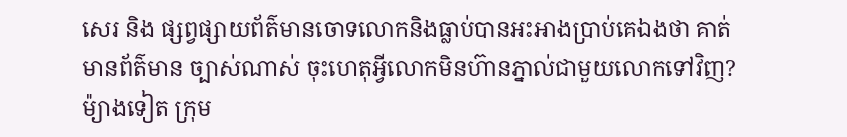សេរ និង ផ្សព្វផ្សាយព័ត៌មានចោទលោកនិងធ្លាប់បានអះអាងប្រាប់គេឯងថា គាត់មានព័ត៌មាន ច្បាស់ណាស់ ចុះហេតុអ្វីលោកមិនហ៊ានភ្នាល់ជាមួយលោកទៅវិញ? ម៉្យាងទៀត ក្រុម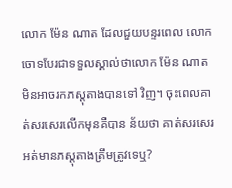លោក ម៉ែន ណាត ដែលជួយបន្ទរពេល លោកចោទបែរជាទទួលស្គាល់ថាលោក ម៉ែន ណាត មិនអាចរកភស្តុតាងបានទៅ វិញ។ ចុះពេលគាត់សរសេរលើកមុនគឺបាន ន័យថា គាត់សរសេរអត់មានភស្តុតាងត្រឹមត្រូវទេឬ?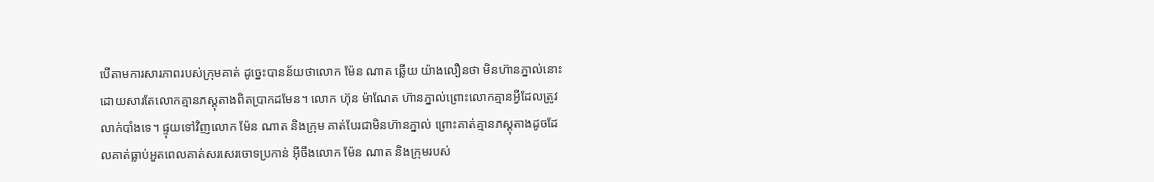បើតាមការសារភាពរបស់ក្រុមគាត់ ដូច្នេះបានន័យថាលោក ម៉ែន ណាត ឆ្លើយ យ៉ាងលឿនថា មិនហ៊ានភ្នាល់នោះដោយសារតែលោកគ្មានភស្តុតាងពិតប្រាកដមែន។ លោក ហ៊ុន ម៉ាណែត ហ៊ានភ្នាល់ព្រោះលោកគ្មានអ្វីដែលត្រូវលាក់បាំងទេ។ ផ្ទុយទៅវិញលោក ម៉ែន ណាត និងក្រុម គាត់បែរជាមិនហ៊ានភ្នាល់ ព្រោះគាត់គ្មានភស្តុតាងដូចដែលគាត់ធ្លាប់អួតពេលគាត់សរសេរចោទប្រកាន់ អ៊ីចឹងលោក ម៉ែន ណាត និងក្រុមរបស់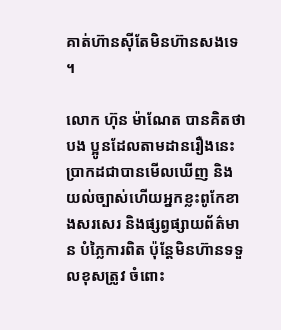គាត់ហ៊ានស៊ីតែមិនហ៊ានសងទេ ។

លោក ហ៊ុន ម៉ាណែត បានគិតថា បង ប្អូនដែលតាមដានរឿងនេះប្រាកដជាបានមើលឃើញ និងយល់ច្បាស់ហើយអ្នកខ្លះពូកែខាងសរសេរ និងផ្សព្វផ្សាយព័ត៌មាន បំភ្លៃការពិត ប៉ុន្តែមិនហ៊ានទទួលខុសត្រូវ ចំពោះ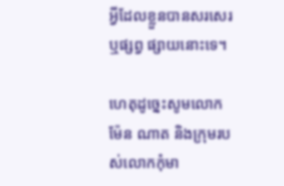អ្វីដែលខ្លួនបានសរសេរ ឬផ្សព្វ ផ្សាយនោះទេ។

ហេតុដូច្នេះសូមលោក ម៉ែន ណាត និងក្រុមរបស់លោកកុំមា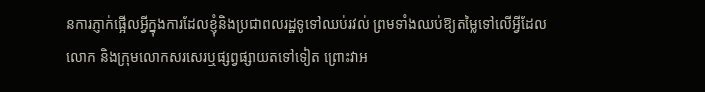នការភ្ញាក់ផ្អើលអ្វីក្នុងការដែលខ្ញុំនិងប្រជាពលរដ្ឋទូទៅឈប់រវល់ ព្រមទាំងឈប់ឱ្យតម្លៃទៅលើអ្វីដែលលោក និងក្រុមលោកសរសេរឬផ្សព្វផ្សាយតទៅទៀត ព្រោះវាអ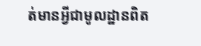ត់មានអ្វីជាមូលដ្ឋានពិត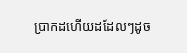ប្រាកដហើយដដែលៗដូច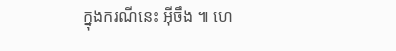ក្នុងករណីនេះ អ៊ីចឹង ៕ ហេ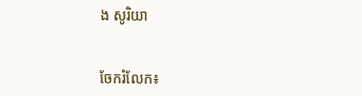ង សូរិយា


ចែករំលែក៖